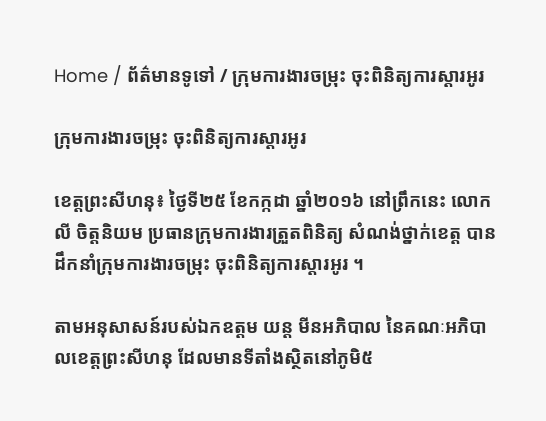Home / ព័ត៌មានទូទៅ / ក្រុមការងារចម្រុះ ចុះពិនិត្យការស្តារអូរ

ក្រុមការងារចម្រុះ ចុះពិនិត្យការស្តារអូរ

ខេត្តព្រះសីហនុ៖ ថ្ងៃទី២៥ ខែកក្កដា ឆ្នាំ២០១៦ នៅព្រឹកនេះ លោក លី ចិត្តនិយម ប្រធានក្រុមការងារត្រួតពិនិត្យ សំណង់ថ្នាក់ខេត្ត បានដឹកនាំក្រុមការងារចម្រុះ ចុះពិនិត្យការស្តារអូរ ។

តាមអនុសាសន៍របស់ឯកឧត្តម យន្ត មីនអភិបាល នៃគណៈអភិបាលខេត្តព្រះសីហនុ ដែលមានទីតាំងស្ថិតនៅភូមិ៥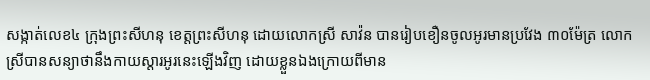សង្កាត់លេខ៤ ក្រុងព្រះសីហនុ ខេត្តព្រះសីហនុ ដោយលោកស្រី សាវ៉ន បានរៀបខឿនចូលអូរមានប្រវែង ៣០ម៉ែត្រ លោកស្រីបានសន្យាថានឹងកាយស្តារអូរនេះឡើងវិញ ដោយខ្លួនឯងក្រោយពីមាន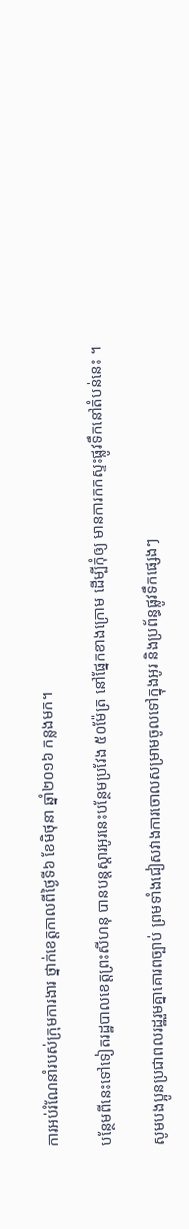ការអប់រំណែនាំរបស់ក្រុមការងារ ថ្នាក់ខេត្តកាលពីថ្ងៃទី៦ ខែមិថុនា ឆ្នាំ២០១៦ កន្លងមក។

បន្ថែមពីនេះទៅទៀតរដ្ឋបាលខេត្តព្រះសីហនុ បានបន្តស្តារអូរនេះបន្ថែមប្រវែង ៥០ម៉ែត្រ នៅផ្នែកខាងក្រោម ដើម្បីកុំឲ្យ មានការកកស្ទះផ្លូវទឹកនៅតំបន់នេះ ។

សូមបងប្អូនប្រជាពលរដ្ឋរួមគ្នាគោរពច្បាប់ ព្រមទាំងជៀសវាងការចោលសម្រាមចូលទៅក្នុងអូរ និងប្រព័ន្ធផ្លូវទឹកផ្សេងៗ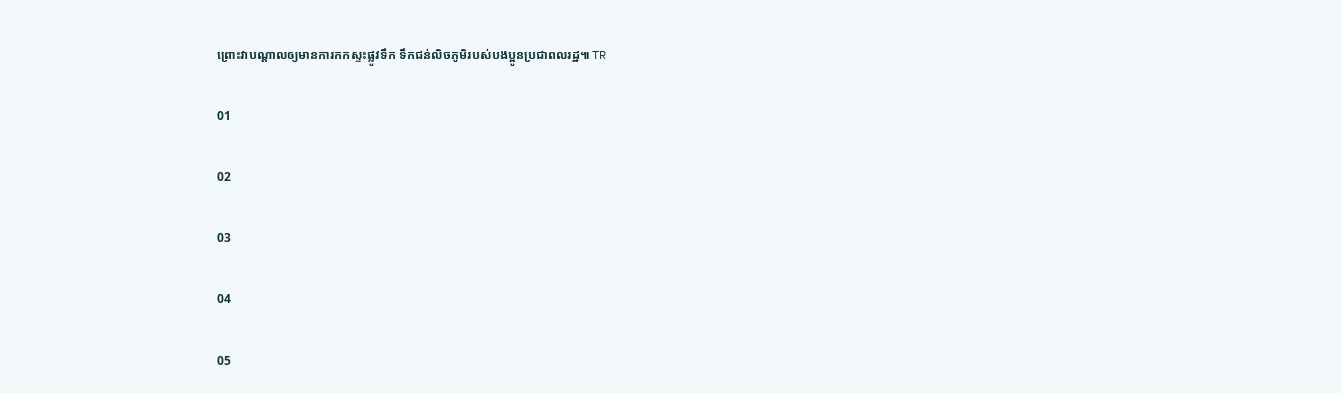ព្រោះវាបណ្តាលឲ្យមានការកកស្ទះផ្លូវទឹក ទឹកជន់លិចភូមិរបស់បងប្អូនប្រជាពលរដ្ឋ៕ TR

01

02

03

04

05